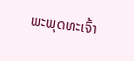ພະພຸດທະເຈົ້າ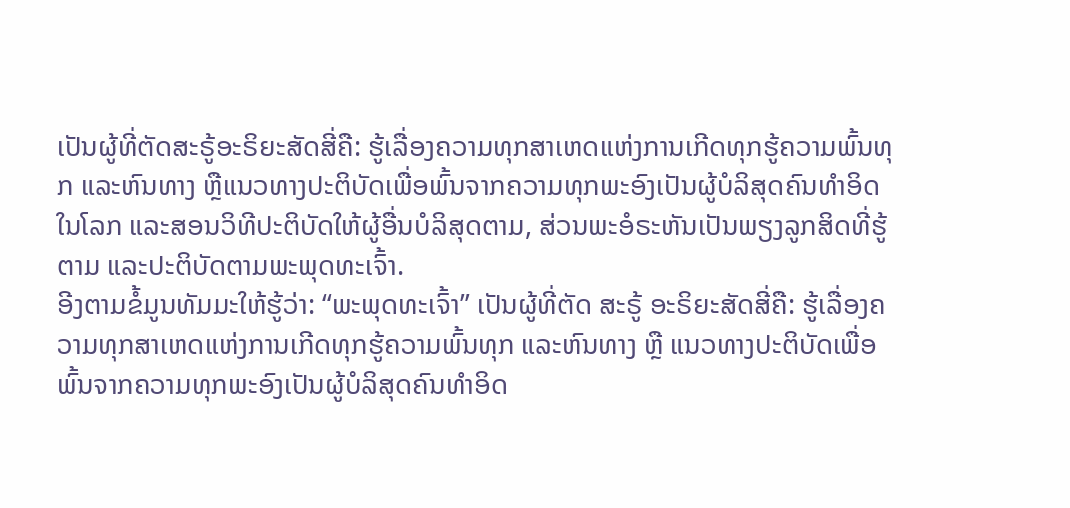ເປັນຜູ້ທີ່ຕັດສະຣູ້ອະຣິຍະສັດສີ່ຄື: ຮູ້ເລື່ອງຄວາມທຸກສາເຫດແຫ່ງການເກີດທຸກຮູ້ຄວາມພົ້ນທຸກ ແລະຫົນທາງ ຫຼືແນວທາງປະຕິບັດເພື່ອພົ້ນຈາກຄວາມທຸກພະອົງເປັນຜູ້ບໍລິສຸດຄົນທໍາອິດໃນໂລກ ແລະສອນວິທີປະຕິບັດໃຫ້ຜູ້ອື່ນບໍລິສຸດຕາມ, ສ່ວນພະອໍຣະຫັນເປັນພຽງລູກສິດທີ່ຮູ້ຕາມ ແລະປະຕິບັດຕາມພະພຸດທະເຈົ້າ.
ອີງຕາມຂໍ້ມູນທັມມະໃຫ້ຮູ້ວ່າ: “ພະພຸດທະເຈົ້າ” ເປັນຜູ້ທີ່ຕັດ ສະຣູ້ ອະຣິຍະສັດສີ່ຄື: ຮູ້ເລື່ອງຄວາມທຸກສາເຫດແຫ່ງການເກີດທຸກຮູ້ຄວາມພົ້ນທຸກ ແລະຫົນທາງ ຫຼື ແນວທາງປະຕິບັດເພື່ອພົ້ນຈາກຄວາມທຸກພະອົງເປັນຜູ້ບໍລິສຸດຄົນທໍາອິດ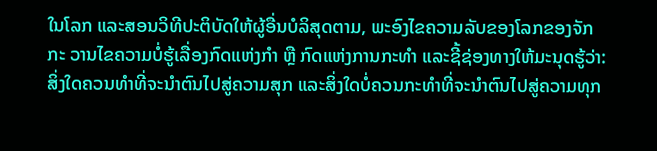ໃນໂລກ ແລະສອນວິທີປະຕິບັດໃຫ້ຜູ້ອື່ນບໍລິສຸດຕາມ, ພະອົງໄຂຄວາມລັບຂອງໂລກຂອງຈັກກະ ວານໄຂຄວາມບໍ່ຮູ້ເລື່ອງກົດແຫ່ງກໍາ ຫຼື ກົດແຫ່ງການກະທໍາ ແລະຊີ້ຊ່ອງທາງໃຫ້ມະນຸດຮູ້ວ່າ: ສິ່ງໃດຄວນທໍາທີ່ຈະນໍາຕົນໄປສູ່ຄວາມສຸກ ແລະສິ່ງໃດບໍ່ຄວນກະທໍາທີ່ຈະນໍາຕົນໄປສູ່ຄວາມທຸກ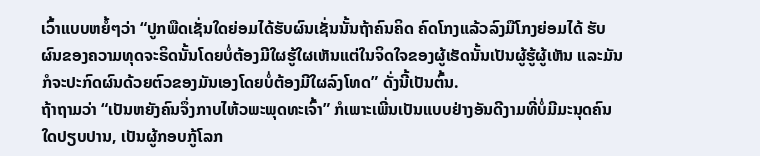ເວົ້າແບບຫຍໍ້ໆວ່າ “ປູກພືດເຊັ່ນໃດຍ່ອມໄດ້ຮັບຜົນເຊັ່ນນັ້ນຖ້າຄົນຄິດ ຄົດໂກງແລ້ວລົງມືໂກງຍ່ອມໄດ້ ຮັບຜົນຂອງຄວາມທຸດຈະຣິດນັ້ນໂດຍບໍ່ຕ້ອງມີໃຜຮູ້ໃຜເຫັນແຕ່ໃນຈິດໃຈຂອງຜູ້ເຮັດນັ້ນເປັນຜູ້ຮູ້ຜູ້ເຫັນ ແລະມັນກໍຈະປະກົດຜົນດ້ວຍຕົວຂອງມັນເອງໂດຍບໍ່ຕ້ອງມີໃຜລົງໂທດ” ດັ່ງນີ້ເປັນຕົ້ນ.
ຖ້າຖາມວ່າ “ເປັນຫຍັງຄົນຈຶ່ງກາບໄຫ້ວພະພຸດທະເຈົ້າ” ກໍເພາະເພີ່ນເປັນແບບຢ່າງອັນດີງາມທີ່ບໍ່ມີມະນຸດຄົນໃດປຽບປານ, ເປັນຜູ້ກອບກູ້ໂລກ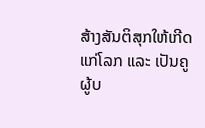ສ້າງສັນຕິສຸກໃຫ້ເກີດ ແກ່ໂລກ ແລະ ເປັນຄູຜູ້ບ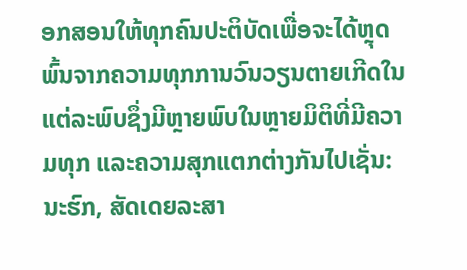ອກສອນໃຫ້ທຸກຄົນປະຕິບັດເພື່ອຈະໄດ້ຫຼຸດພົ້ນຈາກຄວາມທຸກການວົນວຽນຕາຍເກີດໃນແຕ່ລະພົບຊຶ່ງມີຫຼາຍພົບໃນຫຼາຍມິຕິທີ່ມີຄວາມທຸກ ແລະຄວາມສຸກແຕກຕ່າງກັນໄປເຊັ່ນ: ນະຮົກ, ສັດເດຍລະສາ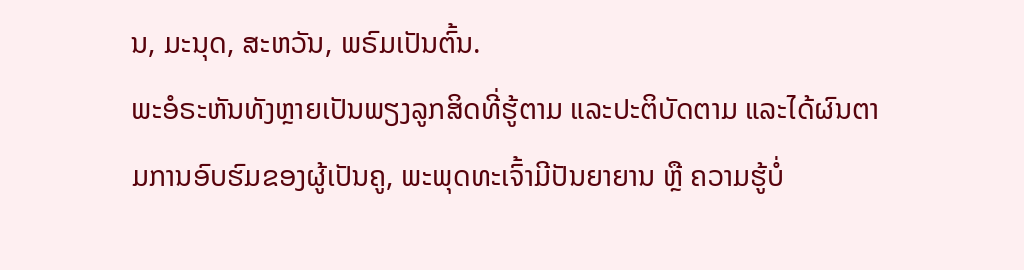ນ, ມະນຸດ, ສະຫວັນ, ພຣົມເປັນຕົ້ນ.
ພະອໍຣະຫັນທັງຫຼາຍເປັນພຽງລູກສິດທີ່ຮູ້ຕາມ ແລະປະຕິບັດຕາມ ແລະໄດ້ຜົນຕາມການອົບຮົມຂອງຜູ້ເປັນຄູ, ພະພຸດທະເຈົ້າມີປັນຍາຍານ ຫຼື ຄວາມຮູ້ບໍ່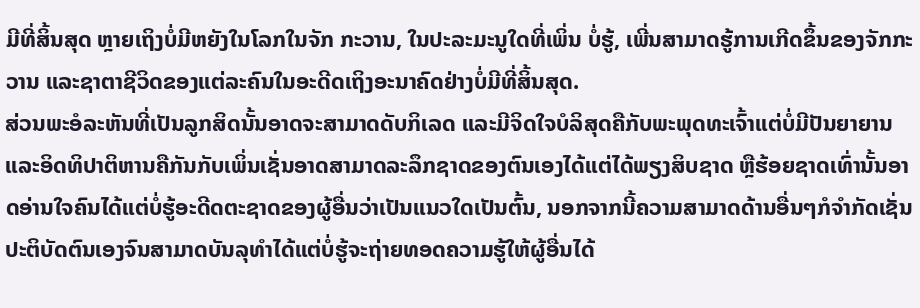ມີທີ່ສິ້ນສຸດ ຫຼາຍເຖິງບໍ່ມີຫຍັງໃນໂລກໃນຈັກ ກະວານ, ໃນປະລະມະນູໃດທີ່ເພິ່ນ ບໍ່ຮູ້, ເພີ່ນສາມາດຮູ້ການເກີດຂຶ້ນຂອງຈັກກະວານ ແລະຊາຕາຊີວິດຂອງແຕ່ລະຄົນໃນອະດີດເຖິງອະນາຄົດຢ່າງບໍ່ມີທີ່ສິ້ນສຸດ.
ສ່ວນພະອໍລະຫັນທີ່ເປັນລູກສິດນັ້ນອາດຈະສາມາດດັບກິເລດ ແລະມີຈິດໃຈບໍລິສຸດຄືກັບພະພຸດທະເຈົ້າແຕ່ບໍ່ມີປັນຍາຍານ ແລະອິດທິປາຕິຫານຄືກັນກັບເພິ່ນເຊັ່ນອາດສາມາດລະລຶກຊາດຂອງຕົນເອງໄດ້ແຕ່ໄດ້ພຽງສິບຊາດ ຫຼືຮ້ອຍຊາດເທົ່ານັ້ນອາດອ່ານໃຈຄົນໄດ້ແຕ່ບໍ່ຮູ້ອະດີດຕະຊາດຂອງຜູ້ອື່ນວ່າເປັນແນວໃດເປັນຕົ້ນ, ນອກຈາກນີ້ຄວາມສາມາດດ້ານອື່ນໆກໍຈໍາກັດເຊັ່ນປະຕິບັດຕົນເອງຈົນສາມາດບັນລຸທຳໄດ້ແຕ່ບໍ່ຮູ້ຈະຖ່າຍທອດຄວາມຮູ້ໃຫ້ຜູ້ອື່ນໄດ້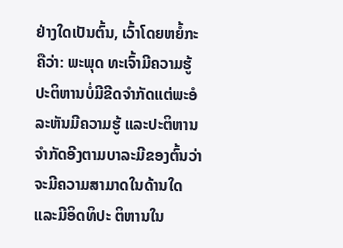ຢ່າງໃດເປັນຕົ້ນ, ເວົ້າໂດຍຫຍໍ້ກະຄືວ່າ: ພະພຸດ ທະເຈົ້າມີຄວາມຮູ້ປະຕິຫານບໍ່ມີຂີດຈໍາກັດແຕ່ພະອໍລະຫັນມີຄວາມຮູ້ ແລະປະຕິຫານຈໍາກັດອີງຕາມບາລະມີຂອງຕົ້ນວ່າຈະມີຄວາມສາມາດໃນດ້ານໃດ ແລະມີອິດທິປະ ຕິຫານໃນ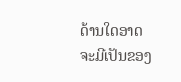ດ້ານໃດອາດຈະມີເປັນຂອງ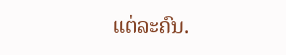ແຕ່ລະຄົນ.